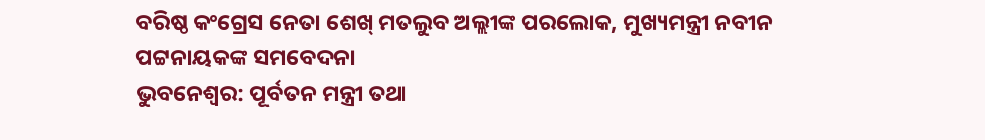ବରିଷ୍ଠ କଂଗ୍ରେସ ନେତା ଶେଖ୍ ମତଲୁବ ଅଲ୍ଲୀଙ୍କ ପରଲୋକ, ମୁଖ୍ୟମନ୍ତ୍ରୀ ନବୀନ ପଟ୍ଟନାୟକଙ୍କ ସମବେଦନା
ଭୁବନେଶ୍ୱର: ପୂର୍ବତନ ମନ୍ତ୍ରୀ ତଥା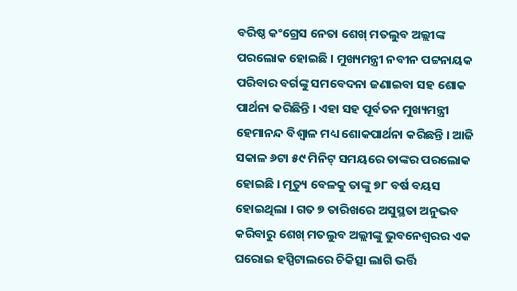ବରିଷ୍ଠ କଂଗ୍ରେସ ନେତା ଶେଖ୍ ମତଲୁବ ଅଲ୍ଲୀଙ୍କ ପରଲୋକ ହୋଇଛି । ମୁଖ୍ୟମନ୍ତ୍ରୀ ନବୀନ ପଟ୍ଟନାୟକ ପରିବାର ବର୍ଗଙ୍କୁ ସମବେଦନା ଜଣାଇବା ସହ ଶୋକ ପାର୍ଥନା କରିଛିନ୍ତି । ଏହା ସହ ପୂର୍ବତନ ମୁଖ୍ୟମନ୍ତ୍ରୀ ହେମାନନ୍ଦ ବିଶ୍ୱାଳ ମଧ୍ୟ ଶୋକପାର୍ଥନା କରିଛନ୍ତି । ଆଜି ସକାଳ ୬ଟା ୫୯ ମିନିଟ୍ ସମୟରେ ତାଙ୍କର ପରଲୋକ ହୋଇଛି । ମୃତ୍ୟୁ ବେଳକୁ ତାଙ୍କୁ ୭୮ ବର୍ଷ ବୟସ ହୋଇଥିଲା । ଗତ ୭ ତାରିଖରେ ଅସୁସ୍ଥତା ଅନୁଭବ କରିବାରୁ ଶେଖ୍ ମତଲୁବ ଅଲ୍ଲୀଙ୍କୁ ଭୁବନେଶ୍ୱରର ଏକ ଘରୋଇ ହସ୍ପିଟାଲରେ ଚିକିତ୍ସା ଲାଗି ଭର୍ତ୍ତି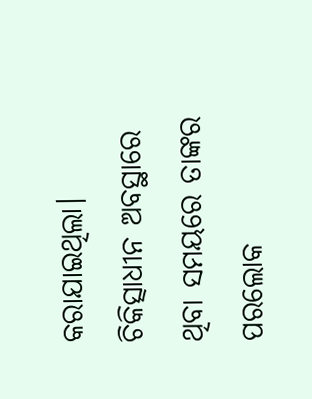କରାଯାଇଥିଲା।
ଚିକିତ୍ସାଧୀନ ଅବସ୍ଥାରେ ଥିବା ସମୟରେ ତାଙ୍କର ପରଲୋକ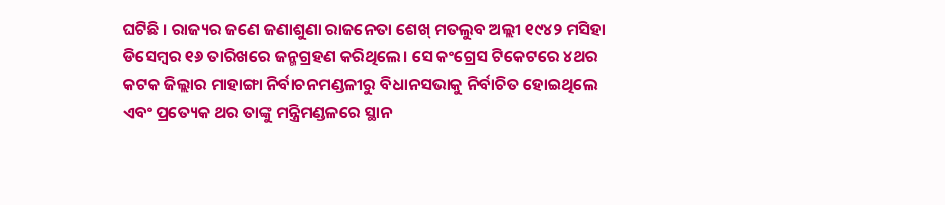ଘଟିଛି । ରାଜ୍ୟର ଜଣେ ଜଣାଶୁଣା ରାଜନେତା ଶେଖ୍ ମତଲୁବ ଅଲ୍ଲୀ ୧୯୪୨ ମସିହା ଡିସେମ୍ବର ୧୬ ତାରିଖରେ ଜନ୍ମଗ୍ରହଣ କରିଥିଲେ। ସେ କଂଗ୍ରେସ ଟିକେଟରେ ୪ଥର କଟକ ଜିଲ୍ଲାର ମାହାଙ୍ଗା ନିର୍ବାଚନମଣ୍ଡଳୀରୁ ବିଧାନସଭାକୁ ନିର୍ବାଚିତ ହୋଇଥିଲେ ଏବଂ ପ୍ରତ୍ୟେକ ଥର ତାଙ୍କୁ ମନ୍ତ୍ରିମଣ୍ଡଳରେ ସ୍ଥାନ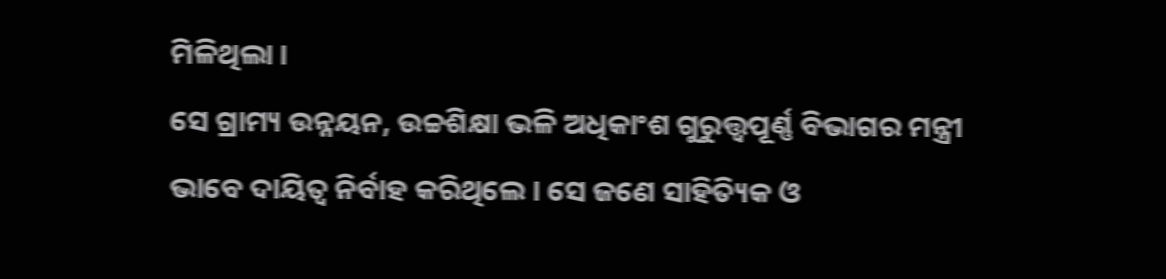ମିଳିଥିଲା ।
ସେ ଗ୍ରାମ୍ୟ ଉନ୍ନୟନ, ଉଚ୍ଚଶିକ୍ଷା ଭଳି ଅଧିକାଂଶ ଗୁରୁତ୍ତ୍ବପୂର୍ଣ୍ଣ ବିଭାଗର ମନ୍ତ୍ରୀ ଭାବେ ଦାୟିତ୍ୱ ନିର୍ବାହ କରିଥିଲେ । ସେ ଜଣେ ସାହିତ୍ୟିକ ଓ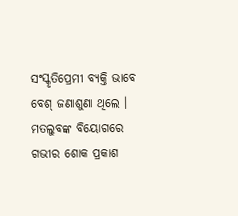ସଂସ୍କୃତିପ୍ରେମୀ ବ୍ୟକ୍ତି ଭାବେ ବେଶ୍ ଜଣାଶୁଣା ଥିଲେ । ମତଲୁବଙ୍କ ବିୟୋଗରେ ଗଭୀର ଶୋକ ପ୍ରକାଶ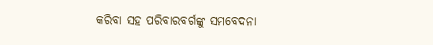କରିବା ସହ ପରିବାରବର୍ଗଙ୍କୁ ସମବେଦନା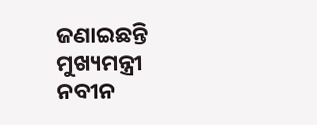ଜଣାଇଛନ୍ତି ମୁଖ୍ୟମନ୍ତ୍ରୀ ନବୀନ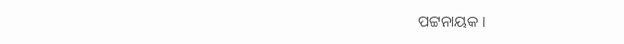ପଟ୍ଟନାୟକ ।